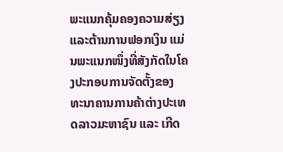ພະແນກຄຸ້ມຄອງຄວາມສ່ຽງ ແລະຕ້ານການຟອກເງິນ ແມ່ນພະແນກໜຶ່ງທີ່ສັງກັດໃນໂຄງປະກອບການຈັດຕັ້ງຂອງ ທະນາຄານການຄ້າຕ່າງປະເທດລາວມະຫາຊົນ ແລະ ເກີດ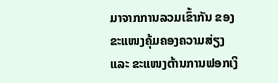ມາຈາກການລວມເຂົ້າກັນ ຂອງຂະແໜງຄຸ້ມຄອງຄວາມສ່ຽງ ແລະ ຂະແໜງຕ້ານການຟອກເງິ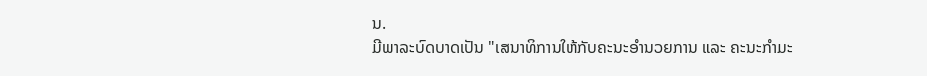ນ.
ມີພາລະບົດບາດເປັນ "ເສນາທິການໃຫ້ກັບຄະນະອໍານວຍການ ແລະ ຄະນະກໍາມະ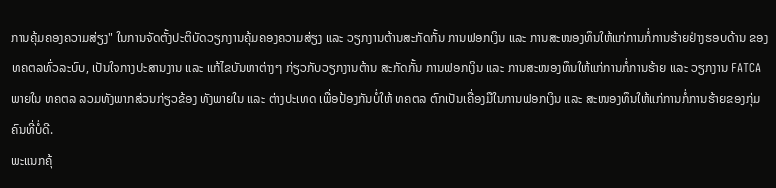ການຄຸ້ມຄອງຄວາມສ່ຽງ" ໃນການຈັດຕັ້ງປະຕິບັດວຽກງານຄຸ້ມຄອງຄວາມສ່ຽງ ແລະ ວຽກງານຕ້ານສະກັດກັ້ນ ການຟອກເງິນ ແລະ ການສະໜອງທຶນໃຫ້ແກ່ການກໍ່ການຮ້າຍຢ່າງຮອບດ້ານ ຂອງທຄຕລທົ່ວລະບົບ, ເປັນໃຈກາງປະສານງານ ແລະ ແກ້ໄຂບັນຫາຕ່າງໆ ກ່ຽວກັບວຽກງານຕ້ານ ສະກັດກັ້ນ ການຟອກເງິນ ແລະ ການສະໜອງທຶນໃຫ້ແກ່ການກໍ່ການຮ້າຍ ແລະ ວຽກງານ FATCA ພາຍໃນ ທຄຕລ ລວມທັງພາກສ່ວນກ່ຽວຂ້ອງ ທັງພາຍໃນ ແລະ ຕ່າງປະເທດ ເພື່ອປ້ອງກັນບໍ່ໃຫ້ ທຄຕລ ຕົກເປັນເຄື່ອງມືໃນການຟອກເງິນ ແລະ ສະໜອງທຶນໃຫ້ແກ່ການກໍ່ການຮ້າຍຂອງກຸ່ມຄົນທີ່ບໍ່ດີ.
ພະແນກຄຸ້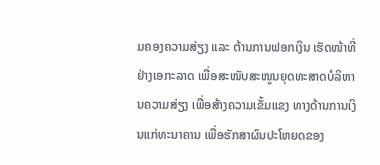ມຄອງຄວາມສ່ຽງ ແລະ ຕ້ານການຟອກເງິນ ເຮັດໜ້າທີ່ຢ່າງເອກະລາດ ເພື່ອສະໜັບສະໜູນຍຸດທະສາດບໍລິຫານຄວາມສ່ຽງ ເພື່ອສ້າງຄວາມເຂັ້ມແຂງ ທາງດ້ານການເງິນແກ່ທະນາຄານ ເພື່ອຮັກສາຜົນປະໂຫຍດຂອງ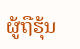ຜູ້ຖືຮຸ້ນ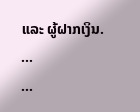ແລະ ຜູ້ຝາກເງິນ.
...
...